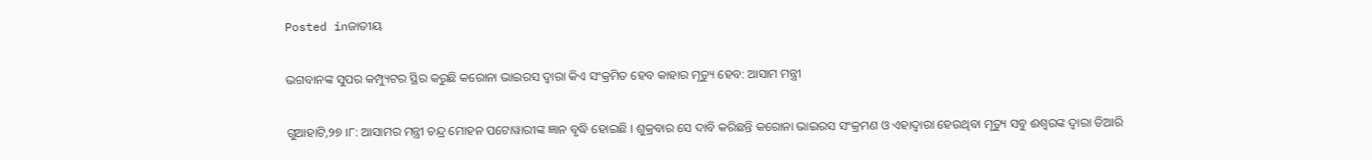Posted inଜାତୀୟ

ଭଗବାନଙ୍କ ସୁପର କମ୍ପ୍ୟୁଟର ସ୍ଥିର କରୁଛି କରୋନା ଭାଇରସ ଦ୍ୱାରା କିଏ ସଂକ୍ରମିତ ହେବ କାହାର ମୃତ୍ୟୁ ହେବ: ଆସାମ ମନ୍ତ୍ରୀ

ଗୁଆହାଟି,୨୭ ।୮: ଆସାମର ମନ୍ତ୍ରୀ ଚନ୍ଦ୍ର ମୋହନ ପଟୋୱାରୀଙ୍କ ଜ୍ଞାନ ବୃଦ୍ଧି ହୋଇଛି । ଶୁକ୍ରବାର ସେ ଦାବି କରିଛନ୍ତି କରୋନା ଭାଇରସ ସଂକ୍ରମଣ ଓ ଏହାଦ୍ୱାରା ହେଉଥିବା ମୃତ୍ୟୁ ସବୁ ଈଶ୍ୱରଙ୍କ ଦ୍ୱାରା ତିଆରି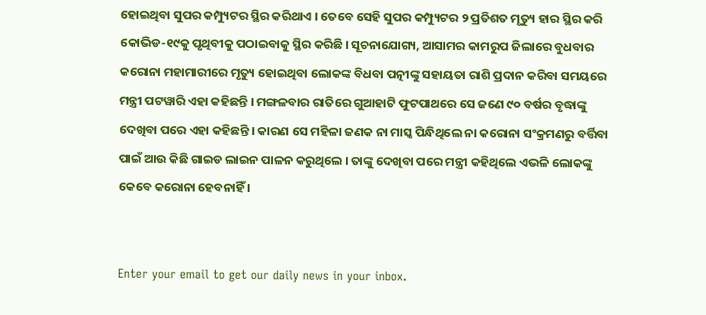ହୋଇଥିବା ସୁପର କମ୍ପ୍ୟୁଟର ସ୍ଥିର କରିଥାଏ । ତେବେ ସେହି ସୁପର କମ୍ପ୍ୟୁଟର ୨ ପ୍ରତିଶତ ମୃତ୍ୟୁ ହାର ସ୍ଥିର କରି କୋଭିଡ-୧୯କୁ ପୃଥିବୀକୁ ପଠାଇବାକୁ ସ୍ଥିର କରିଛି । ସୂଚନାଯୋଗ୍ୟ, ଆସାମର କାମରୁପ ଜିଲାରେ ବୁଧବାର କରୋନା ମହାମାରୀରେ ମୃତ୍ୟୁ ହୋଇଥିବା ଲୋକଙ୍କ ବିଧବା ପତ୍ନୀଙ୍କୁ ସହାୟତା ରାଶି ପ୍ରଦାନ କରିବା ସମୟରେ ମନ୍ତ୍ରୀ ପଟୱାରି ଏହା କହିଛନ୍ତି । ମଙ୍ଗଳବାର ରାତିରେ ଗୁଆହାଟି ଫୁଟପାଥରେ ସେ ଜଣେ ୯୦ ବର୍ଷର ବୃଦ୍ଧାଙ୍କୁ ଦେଖିବା ପରେ ଏହା କହିଛନ୍ତି । କାରଣ ସେ ମହିଳା ଜଣକ ନା ମାସ୍କ ପିନ୍ଧିଥିଲେ ନା କରୋନା ସଂକ୍ରମଣରୁ ବର୍ତ୍ତିବା ପାଇଁ ଆଉ କିଛି ଗାଇଡ ଲାଇନ ପାଳନ କରୁଥିଲେ । ତାଙ୍କୁ ଦେଖିବା ପରେ ମନ୍ତ୍ରୀ କହିଥିଲେ ଏଭଳି ଲୋକଙ୍କୁ କେବେ କରୋନା ହେବନାହିଁ ।


Enter your email to get our daily news in your inbox.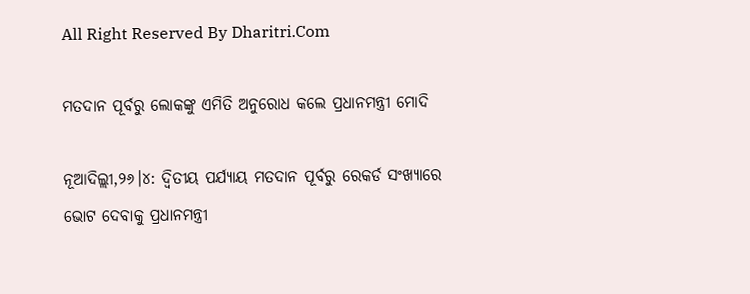All Right Reserved By Dharitri.Com

ମତଦାନ ପୂର୍ବରୁ ଲୋକଙ୍କୁ ଏମିତି ଅନୁରୋଧ କଲେ ପ୍ରଧାନମନ୍ତ୍ରୀ ମୋଦି

ନୂଆଦିଲ୍ଲୀ,୨୬।୪: ଦ୍ୱିତୀୟ ପର୍ଯ୍ୟାୟ ମତଦାନ ପୂର୍ବରୁ ରେକର୍ଡ ସଂଖ୍ୟାରେ ଭୋଟ ଦେବାକୁ ପ୍ରଧାନମନ୍ତ୍ରୀ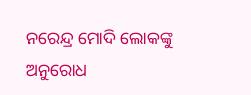ନରେନ୍ଦ୍ର ମୋଦି ଲୋକଙ୍କୁ ଅନୁରୋଧ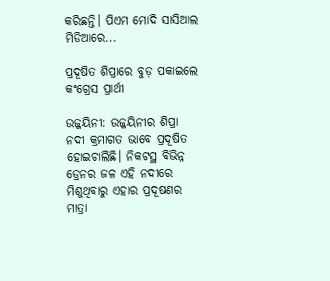କରିଛନ୍ତି। ପିଏମ ମୋଦି ସାସିଆଲ ମିଡିଆରେ...

ପ୍ରଦୂଷିତ ଶିପ୍ରାରେ ବୁଡ଼ ପକାଇଲେ କଂଗ୍ରେସ ପ୍ରାର୍ଥୀ

ଉଜ୍ଜୟିନୀ: ଉଜ୍ଜୟିନୀର ଶିପ୍ରା ନଦୀ କ୍ରମାଗତ ଭାବେ ପ୍ରଦୂଷିତ ହୋଇଚାଲିଛି। ନିକଟସ୍ଥ ବିଭିନ୍ନ ଡ୍ରେନର ଜଳ ଏହି ନଦୀରେ ମିଶୁଥିବାରୁ ଏହାର ପ୍ରଦୂଷଣର ମାତ୍ରା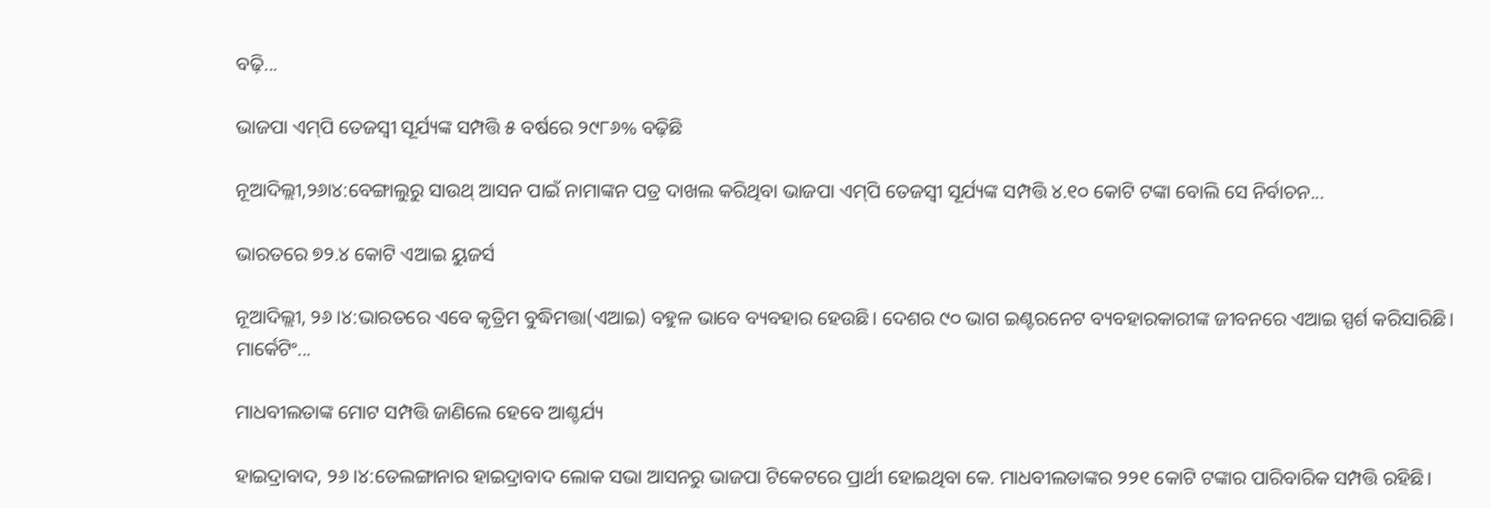ବଢ଼ି...

ଭାଜପା ଏମ୍‌ପି ତେଜସ୍ବୀ ସୂର୍ଯ୍ୟଙ୍କ ସମ୍ପତ୍ତି ୫ ବର୍ଷରେ ୨୯୮୬% ବଢ଼ିଛି

ନୂଆଦିଲ୍ଲୀ,୨୬ା୪:ବେଙ୍ଗାଲୁରୁ ସାଉଥ୍‌ ଆସନ ପାଇଁ ନାମାଙ୍କନ ପତ୍ର ଦାଖଲ କରିଥିବା ଭାଜପା ଏମ୍‌ପି ତେଜସ୍ବୀ ସୂର୍ଯ୍ୟଙ୍କ ସମ୍ପତ୍ତି ୪.୧୦ କୋଟି ଟଙ୍କା ବୋଲି ସେ ନିର୍ବାଚନ...

ଭାରତରେ ୭୨.୪ କୋଟି ଏଆଇ ୟୁଜର୍ସ

ନୂଆଦିଲ୍ଲୀ, ୨୬।୪:ଭାରତରେ ଏବେ କୃତ୍ରିମ ବୁଦ୍ଧିମତ୍ତା(ଏଆଇ) ବହୁଳ ଭାବେ ବ୍ୟବହାର ହେଉଛି। ଦେଶର ୯୦ ଭାଗ ଇଣ୍ଟରନେଟ ବ୍ୟବହାରକାରୀଙ୍କ ଜୀବନରେ ଏଆଇ ସ୍ପର୍ଶ କରିସାରିଛି। ମାର୍କେଟିଂ...

ମାଧବୀଲତାଙ୍କ ମୋଟ ସମ୍ପତ୍ତି ଜାଣିଲେ ହେବେ ଆଶ୍ଚର୍ଯ୍ୟ

ହାଇଦ୍ରାବାଦ, ୨୬।୪:ତେଲଙ୍ଗାନାର ହାଇଦ୍ରାବାଦ ଲୋକ ସଭା ଆସନରୁ ଭାଜପା ଟିକେଟରେ ପ୍ରାର୍ଥୀ ହୋଇଥିବା କେ. ମାଧବୀଲତାଙ୍କର ୨୨୧ କୋଟି ଟଙ୍କାର ପାରିବାରିକ ସମ୍ପତ୍ତି ରହିଛି।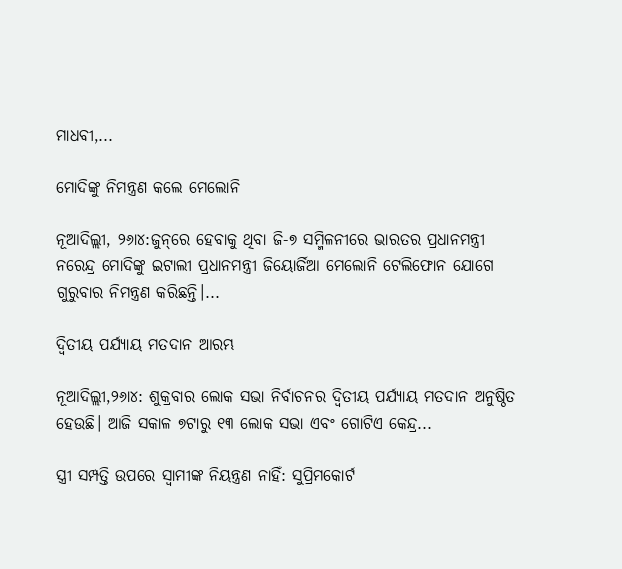ମାଧବୀ,...

ମୋଦିଙ୍କୁ ନିମନ୍ତ୍ରଣ କଲେ ମେଲୋନି

ନୂଆଦିଲ୍ଲୀ, ୨୬ା୪:ଜୁନ୍‌ରେ ହେବାକୁ ଥିବା ଜି-୭ ସମ୍ମିଳନୀରେ ଭାରତର ପ୍ରଧାନମନ୍ତ୍ରୀ ନରେନ୍ଦ୍ର ମୋଦିଙ୍କୁ ଇଟାଲୀ ପ୍ରଧାନମନ୍ତ୍ରୀ ଜିୟୋର୍ଜିଆ ମେଲୋନି ଟେଲିଫୋନ ଯୋଗେ ଗୁରୁବାର ନିମନ୍ତ୍ରଣ କରିଛନ୍ତି।...

ଦ୍ୱିତୀୟ ପର୍ଯ୍ୟାୟ ମତଦାନ ଆରମ୍ଭ

ନୂଆଦିଲ୍ଲୀ,୨୬ା୪: ଶୁକ୍ରବାର ଲୋକ ସଭା ନିର୍ବାଚନର ଦ୍ୱିତୀୟ ପର୍ଯ୍ୟାୟ ମତଦାନ ଅନୁଷ୍ଠିତ ହେଉଛି। ଆଜି ସକାଳ ୭ଟାରୁ ୧୩ ଲୋକ ସଭା ଏବଂ ଗୋଟିଏ କେନ୍ଦ୍ର...

ସ୍ତ୍ରୀ ସମ୍ପତ୍ତି ଉପରେ ସ୍ବାମୀଙ୍କ ନିୟନ୍ତ୍ରଣ ନାହିଁ: ସୁପ୍ରିମକୋର୍ଟ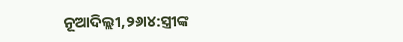ନୂଆଦିଲ୍ଲୀ,୨୬ା୪:ସ୍ତ୍ରୀଙ୍କ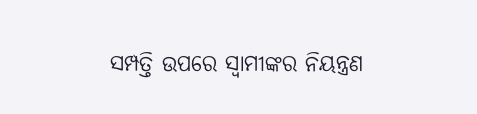ସମ୍ପତ୍ତି ଉପରେ ସ୍ବାମୀଙ୍କର ନିୟନ୍ତ୍ରଣ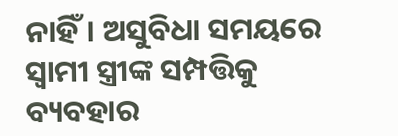ନାହିଁ। ଅସୁବିଧା ସମୟରେ ସ୍ବାମୀ ସ୍ତ୍ରୀଙ୍କ ସମ୍ପତ୍ତିକୁ ବ୍ୟବହାର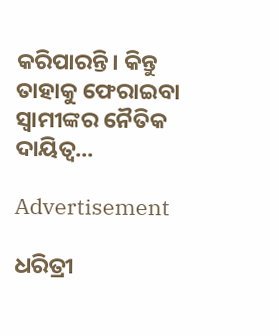କରିପାରନ୍ତି। କିନ୍ତୁ ତାହାକୁ ଫେରାଇବା ସ୍ବାମୀଙ୍କର ନୈତିକ ଦାୟିତ୍ୱ...

Advertisement

ଧରିତ୍ରୀ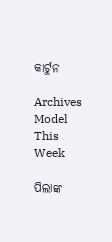କାର୍ଟୁନ

Archives
Model This Week

ପିଲାଙ୍କ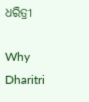ଧରିତ୍ରୀ

Why Dharitri